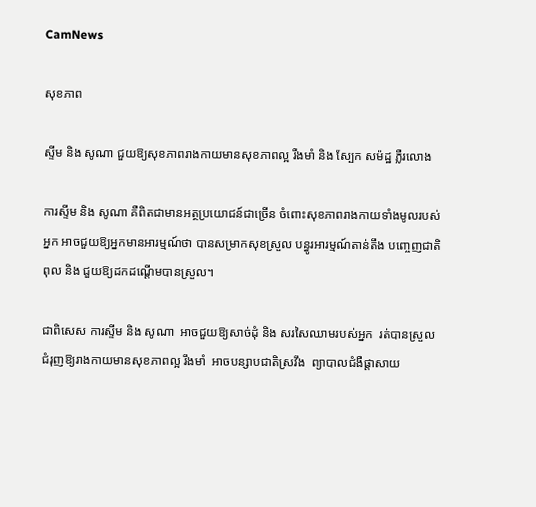CamNews

សុខភាព

ស្ទីម និង សូណា ជួយឱ្យសុខភាពរាងកាយមានសុខភាពល្អ រឺងមាំ និង ស្បែក សម៉ដ្ឋ ភ្លឺរលោង

ការស្ទីម និង សូណា គឺពិតជាមានអត្ថប្រយោជន៍ជាច្រើន ចំពោះសុខភាពរាងកាយទាំងមូលរបស់
អ្នក អាចជួយឱ្យអ្នកមានអារម្មណ៍ថា បានសម្រាកសុខស្រួល បន្ធូរអារម្មណ៍តាន់តឹង បញ្ចេញជាតិ
ពុល និង ជួយឱ្យដកដណ្តើមបានស្រួល។

ជាពិសេស ការស្ទីម និង សូណា  អាចជួយឱ្យសាច់ដុំ និង សរសៃឈាមរបស់អ្នក  រត់បានស្រួល
ជំរុញឱ្យរាងកាយមានសុខភាពល្អ រឹងមាំ  អាចបន្សាបជាតិស្រវឹង  ព្យាបាលជំងឺផ្តាសាយ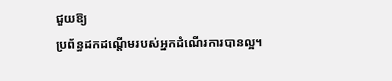ជួយឱ្យ
ប្រព័ន្ធដកដណ្តើមរបស់អ្នកដំណើរការបានល្អ។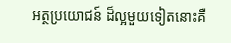អត្ថប្រយោជន៍ ដ៏ល្អមួយទៀតនោះគឺ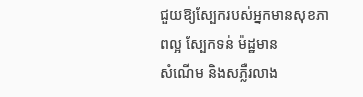ជួយឱ្យស្បែករបស់អ្នកមានសុខភាពល្អ ស្បែកទន់ ម៉ដ្ឋមាន
សំណើម និងសភ្លឺរលាង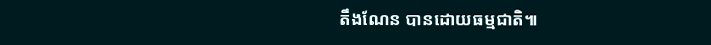តឹងណែន បានដោយធម្មជាតិ៕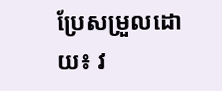ប្រែសម្រួលដោយ៖ វ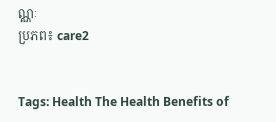ណ្ណៈ
ប្រភព៖ care2


Tags: Health The Health Benefits of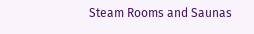Steam Rooms and Saunas